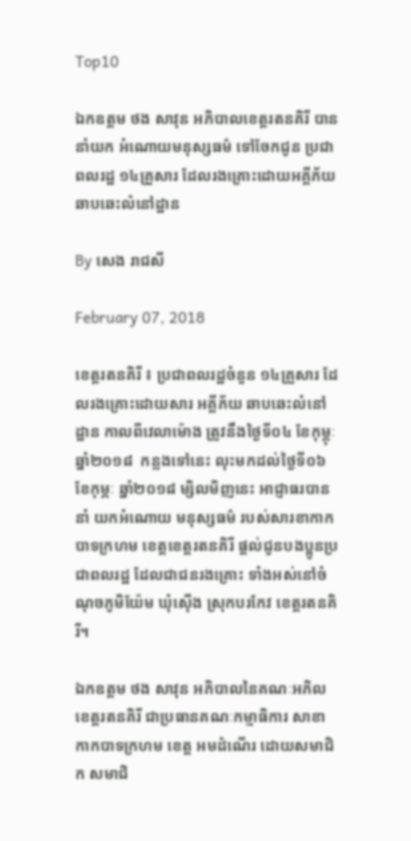Top10

ឯកឧត្តម ថង សាវុន អភិបាលខេត្តរតនគិរី បាននាំយក អំណោយមនុស្សធម៌ ទៅចែកជូន ប្រជាពលរដ្ឋ ១៤គ្រួសារ ដែលរងគ្រោះដោយអគ្គីភ័យ ឆាបឆេះលំនៅដ្ឋាន

By សេង រាជសី

February 07, 2018

ខេត្តរតនគិរី ៖ ប្រជាពលរដ្ឋចំនួន ១៤គ្រួសារ ដែលរងគ្រោះដោយសារ អគ្គីភ័យ ឆាបឆេះលំនៅដ្ឋាន កាលពីវេលាម៉ោង ត្រូវនឹងថ្ងៃទី០៤ ខែកុម្ភុៈ ឆ្នាំ២០១៨  កន្លងទៅនេះ លុះមកដល់ថ្ងៃទី០៦ ខែកុម្ភៈ ឆ្នាំ២០១៨ ម្សិលមិញនេះ អាជ្ញាធរបាននាំ យកអំណោយ មនុស្សធម៌ របស់សារខាកាកបាទក្រហម ខេត្តខេត្តរតនគិរី ផ្តល់ជូនបងប្អូនប្រជាពលរដ្ឋ ដែលជាជនរងគ្រោះ ទាំងអស់នៅចំណុចភូមិយ៉ែម ឃុំស៊ើង ស្រុកបរកែវ ខេត្តរតនគិរី។

ឯកឧត្តម ថង សាវុន អភិបាលនៃគណៈអភិលខេត្តរតនគិរី ជាប្រធានគណៈកម្មាធិការ សាខាកាកបាទក្រហម ខេត្ត អមដំណើរ ដោយសមាជិក សមាជិ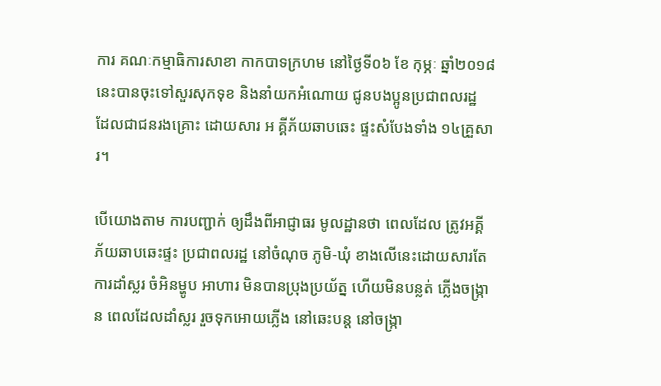ការ គណៈកម្មាធិការសាខា កាកបាទក្រហម នៅថ្ងៃទី០៦ ខែ កុម្ភៈ ឆ្នាំ២០១៨ នេះបានចុះទៅសួរសុកទុខ និងនាំយកអំណោយ ជូនបងប្អូនប្រជាពលរដ្ឋ ដែលជាជនរងគ្រោះ ដោយសារ អ គ្គីភ័យឆាបឆេះ ផ្ទះសំបែងទាំង ១៤គ្រួសារ។

បើយោងតាម ការបញ្ជាក់ ឲ្យដឹងពីអាជ្ញាធរ មូលដ្ឋានថា ពេលដែល ត្រូវអគ្គីភ័យឆាបឆេះផ្ទះ ប្រជាពលរដ្ឋ នៅចំណុច ភូមិ-ឃុំ ខាងលើនេះដោយសារតែ ការដាំស្លរ ចំអិនម្ហូប អាហារ មិនបានប្រុងប្រយ័ត្ន ហើយមិនបន្លត់ ភ្លើងចង្ក្រាន ពេលដែលដាំស្លរ រួចទុកអោយភ្លើង នៅឆេះបន្ត នៅចង្ក្រា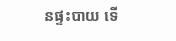នផ្ទះបាយ ទើ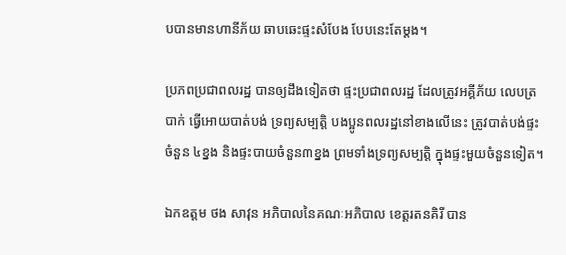បបានមានហានីភ័យ ឆាបឆេះផ្ទះសំបែង បែបនេះតែម្តង។

ប្រភពប្រជាពលរដ្ឋ បានឲ្យដឹងទៀតថា ផ្ទះប្រជាពលរដ្ឋ ដែលត្រូវអគ្គីភ័យ លេបត្របាក់ ធ្វើអោយបាត់បង់ ទ្រព្យសម្បត្តិ បងប្អូនពលរដ្ឋនៅខាងលើនេះ ត្រូវបាត់បង់ផ្ទះចំនួន ៤ខ្នង និងផ្ទះបាយចំនួន៣ខ្នង ព្រមទាំងទ្រព្យសម្បត្តិ ក្នុងផ្ទះមួយចំនួនទៀត។

ឯកឧត្តម ថង សាវុន អភិបាលនៃគណៈអភិបាល ខេត្តរតនគិរី បាន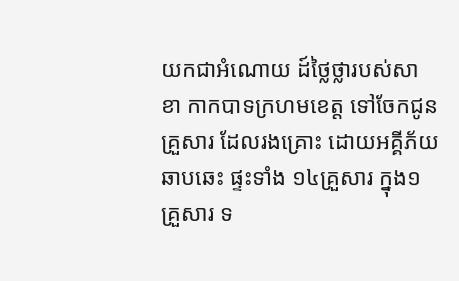យកជាអំណោយ ដ៍ថ្លៃថ្លារបស់សាខា កាកបាទក្រហមខេត្ត ទៅចែកជូនគ្រួសារ ដែលរងគ្រោះ ដោយអគ្គីភ័យឆាបឆេះ ផ្ទះទាំង ១៤គ្រួសារ ក្នុង១ គ្រួសារ ទ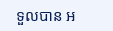ទួលបាន អ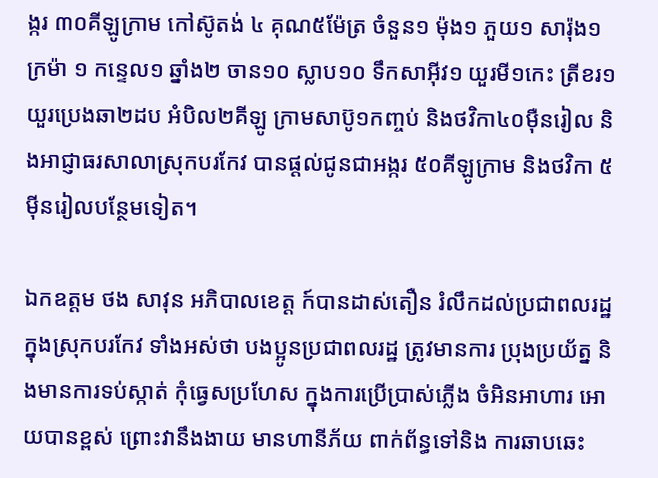ង្ករ ៣០គីឡូក្រាម កៅស៊ូតង់ ៤ គុណ៥ម៉ែត្រ ចំនួន១ ម៉ុង១ ភួយ១ សារ៉ុង១ ក្រម៉ា ១ កន្ទេល១ ឆ្នាំង២ ចាន១០ ស្លាប១០ ទឹកសាអ៊ីវ១ យួរមី១កេះ ត្រីខរ១យួរប្រេងឆា២ដប អំបិល២គីឡូ ក្រាមសាប៊ូ១កញ្ចប់ និងថវិកា៤០ម៉ឺនរៀល និងអាជ្ញាធរសាលាស្រុកបរកែវ បានផ្តល់ជូនជាអង្ករ ៥០គីឡូក្រាម និងថវិកា ៥ម៉ីនរៀលបន្ថែមទៀត។

ឯកឧត្តម ថង សាវុន អភិបាលខេត្ត ក៍បានដាស់តឿន រំលឹកដល់ប្រជាពលរដ្ឋ ក្នុងស្រុកបរកែវ ទាំងអស់ថា បងប្អូនប្រជាពលរដ្ឋ ត្រូវមានការ ប្រុងប្រយ័ត្ន និងមានការទប់ស្កាត់ កុំធ្វេសប្រហែស ក្នុងការប្រើប្រាស់ភ្លើង ចំអិនអាហារ អោយបានខ្ពស់ ព្រោះវានឹងងាយ មានហានីភ័យ ពាក់ព័ន្ធទៅនិង ការឆាបឆេះ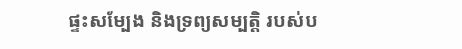ផ្ទះសម្បែង និងទ្រព្យសម្បត្តិ របស់ប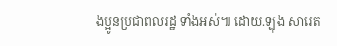ងប្អូនប្រជាពលរដ្ឋ ទាំងអស់៕ ដោយ.ឡុង សារេត